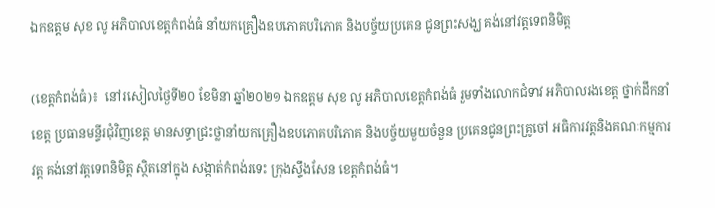ឯកឧត្តម សុខ លូ អភិបាលខេត្តកំពង់ធំ នាំយកគ្រឿងឧបភោគបរិភោគ និងបច្ច័យប្រគេន ជូនព្រះសង្ឃ គង់នៅវត្ដទេពនិមិត្ត

(ខេត្តកំពង់ធំ)៖  នៅរសៀលថ្ងៃទី២០ ខែមិនា ឆ្នាំ២០២១ ឯកឧត្តម សុខ លូ អភិបាលខេត្តកំពង់ធំ រួមទាំងលោកជំទាវ អភិបាលរងខេត្ត ថ្នាក់ដឹកនាំខេត្ត ប្រធានមន្ទីរជុំវិញខេត្ត មានសទ្ធាជ្រះថ្លានាំយកគ្រឿងឧបភោគបរិភោគ និងបច្ច័យមួយចំនួន ប្រគេនជូនព្រះគ្រូចៅ អធិការវត្តនិងគណៈកម្មការវត្ត គង់នៅវត្ដទេពនិមិត្ត ស្ថិតនៅក្នុង សង្កាត់កំពង់រទេះ ក្រុងស្ទឹងសែន ខេត្តកំពង់ធំ។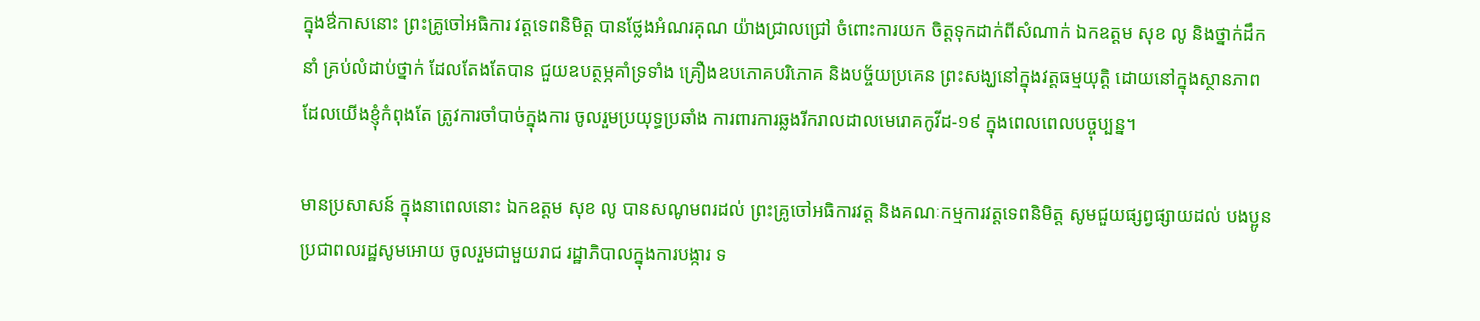ក្នុងឳកាសនោះ ព្រះគ្រូចៅអធិការ វត្ដទេពនិមិត្ត បានថ្លែងអំណរគុណ យ៉ាងជ្រាលជ្រៅ ចំពោះការយក ចិត្តទុកដាក់ពីសំណាក់ ឯកឧត្តម សុខ លូ និងថ្នាក់ដឹកនាំ គ្រប់លំដាប់ថ្នាក់ ដែលតែងតែបាន ជួយឧបត្ថម្ភគាំទ្រទាំង គ្រឿងឧបភោគបរិភោគ និងបច្ច័យប្រគេន ព្រះសង្ឃនៅក្នុងវត្តធម្មយុត្តិ ដោយនៅក្នុងស្ថានភាព ដែលយើងខ្ញុំកំពុងតែ ត្រូវការចាំបាច់ក្នុងការ ចូលរួមប្រយុទ្ធប្រឆាំង ការពារការឆ្លងរីករាលដាលមេរោគកូវីដ-១៩ ក្នុងពេលពេលបច្ចុប្បន្ន។

មានប្រសាសន៍ ក្នុងនាពេលនោះ ឯកឧត្តម សុខ លូ បានសណូមពរដល់ ព្រះគ្រូចៅអធិការវត្ត និងគណៈកម្មការវត្តទេពនិមិត្ត សូមជួយផ្សព្វផ្សាយដល់ បងប្អូនប្រជាពលរដ្ឋសូមអោយ ចូលរួមជាមួយរាជ រដ្ឋាភិបាលក្នុងការបង្ការ ទ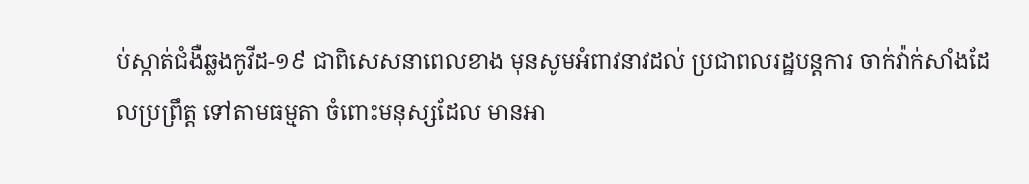ប់ស្កាត់ជំងឺឆ្លងកូវីដ-១៩ ជាពិសេសនាពេលខាង មុនសូមអំពាវនាវដល់ ប្រជាពលរដ្ឋបន្តការ ចាក់វ៉ាក់សាំងដែលប្រព្រឹត្ត ទៅតាមធម្មតា ចំពោះមនុស្សដែល មានអា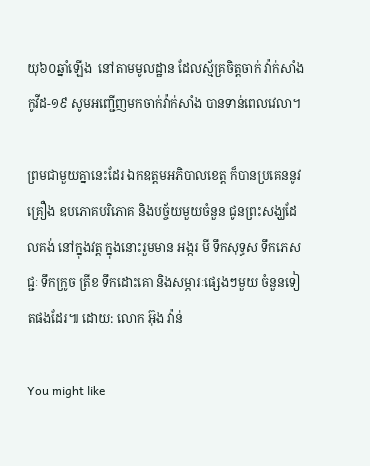យុ៦០ឆ្នាំឡើង  នៅតាមមូលដ្ឋាន ដែលស្ម័គ្រចិត្តចាក់ វ៉ាក់សាំងកូវីដ-១៩ សូមអញ្ជើញមកចាក់វ៉ាក់សាំង បានទាន់ពេលវេលា។

ព្រមជាមួយគ្នានេះដែរ ឯកឧត្តមអភិបាលខេត្ត ក៏បានប្រគេននូវគ្រឿង ឧបភោគបរិភោគ និងបច្ច័យមួយចំនួន ជូនព្រះសង្ឃដែលគង់ នៅក្នុងវត្ត ក្នុងនោះរួមមាន អង្ករ មី ទឹកសុទ្ធស ទឹកភេសជ្ជៈ ទឹកក្រូច ត្រីខ ទឹកដោះគោ និងសម្ភារៈផ្សេងៗមួយ ចំនួនទៀតផងដែរ៕ ដោយ: លោក អ៊ុង វ៉ាន់

You might like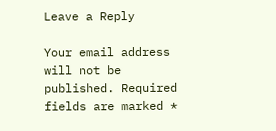Leave a Reply

Your email address will not be published. Required fields are marked *